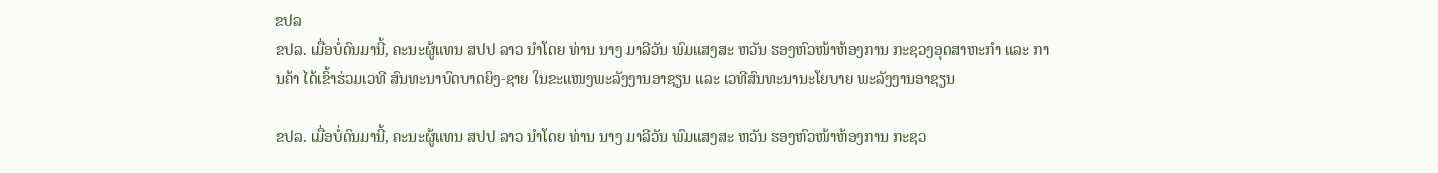ຂປລ
ຂປລ. ເມື່ອບໍ່ດົນມານີ້, ຄະນະຜູ້ແທນ ສປປ ລາວ ນຳໂດຍ ທ່ານ ນາງ ມາລີວັນ ພົມແສງສະ ຫວັນ ຮອງຫົວໜ້າຫ້ອງການ ກະຊວງອຸດສາຫະກຳ ແລະ ການຄ້າ ໄດ້ເຂົ້າຮ່ວມເວທີ ສົນທະນາບົດບາດຍິງ-ຊາຍ ໃນຂະແໜງພະລັງງານອາຊຽນ ແລະ ເວທີສົນທະນານະໂຍບາຍ ພະລັງງານອາຊຽນ

ຂປລ. ເມື່ອບໍ່ດົນມານີ້, ຄະນະຜູ້ແທນ ສປປ ລາວ ນຳໂດຍ ທ່ານ ນາງ ມາລີວັນ ພົມແສງສະ ຫວັນ ຮອງຫົວໜ້າຫ້ອງການ ກະຊວ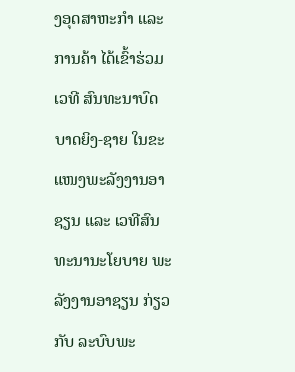ງອຸດສາຫະກຳ ແລະ ການຄ້າ ໄດ້ເຂົ້າຮ່ວມເວທີ ສົນທະນາບົດບາດຍິງ-ຊາຍ ໃນຂະແໜງພະລັງງານອາຊຽນ ແລະ ເວທີສົນທະນານະໂຍບາຍ ພະລັງງານອາຊຽນ ກ່ຽວກັບ ລະບົບພະ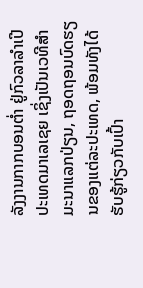ລັງງານກາກບອນຕໍ່າ ຢູ່ກົວລາລຳເປີ ປະເທດມາເລເຊຍ ເຊິ່ງເປັນເວທີສໍາມະນາແລກປ່ຽນ, ຖອດຖອນບົດຮຽນຂອງແຕ່ລະປະເທດ, ພ້ອມທັງໄດ້ຮັບຮູ້ກ່ຽວກັບເປົ້າ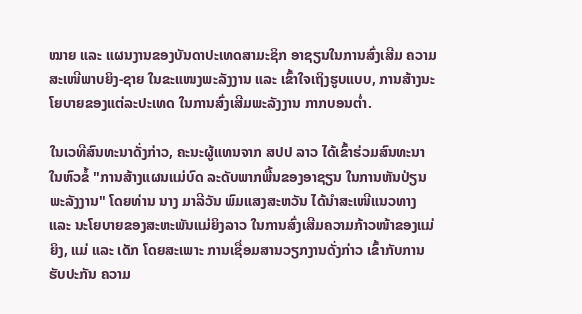ໝາຍ ແລະ ແຜນງານຂອງບັນດາປະເທດສາມະຊິກ ອາຊຽນໃນການສົ່ງເສີມ ຄວາມສະເໜີພາບຍິງ-ຊາຍ ໃນຂະແໜງພະລັງງານ ແລະ ເຂົ້າໃຈເຖິງຮູບແບບ, ການສ້າງນະໂຍບາຍຂອງແຕ່ລະປະເທດ ໃນການສົ່ງເສີມພະລັງງານ ກາກບອນຕໍ່າ.

ໃນເວທີສົນທະນາດັ່ງກ່າວ, ຄະນະຜູ້ແທນຈາກ ສປປ ລາວ ໄດ້ເຂົ້າຮ່ວມສົນທະນາ ໃນຫົວຂໍ້ "ການສ້າງແຜນແມ່ບົດ ລະດັບພາກພື້ນຂອງອາຊຽນ ໃນການຫັນປ່ຽນພະລັງງານ" ໂດຍທ່ານ ນາງ ມາລີວັນ ພົມແສງສະຫວັນ ໄດ້ນຳສະເໜີແນວທາງ ແລະ ນະໂຍບາຍຂອງສະຫະພັນແມ່ຍິງລາວ ໃນການສົ່ງເສີມຄວາມກ້າວໜ້າຂອງແມ່ຍິງ, ແມ່ ແລະ ເດັກ ໂດຍສະເພາະ ການເຊື່ອມສານວຽກງານດັ່ງກ່າວ ເຂົ້າກັບການຮັບປະກັນ ຄວາມ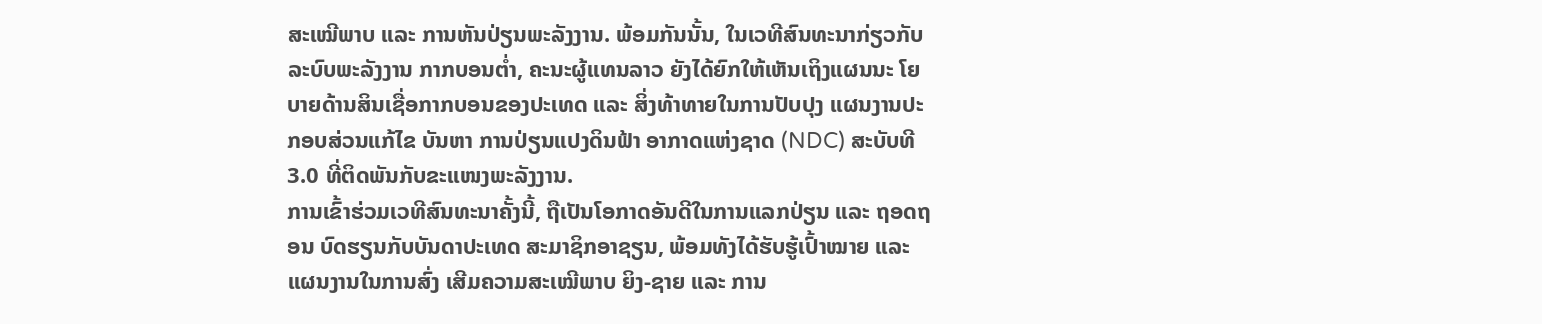ສະເໝີພາບ ແລະ ການຫັນປ່ຽນພະລັງງານ. ພ້ອມກັນນັ້ນ, ໃນເວທີສົນທະນາກ່ຽວກັບ ລະບົບພະລັງງານ ກາກບອນຕໍ່າ, ຄະນະຜູ້ແທນລາວ ຍັງໄດ້ຍົກໃຫ້ເຫັນເຖິງແຜນນະ ໂຍບາຍດ້ານສິນເຊື່ອກາກບອນຂອງປະເທດ ແລະ ສິ່ງທ້າທາຍໃນການປັບປຸງ ແຜນງານປະກອບສ່ວນແກ້ໄຂ ບັນຫາ ການປ່ຽນແປງດິນຟ້າ ອາກາດແຫ່ງຊາດ (NDC) ສະບັບທີ 3.0 ທີ່ຕິດພັນກັບຂະແໜງພະລັງງານ.
ການເຂົ້າຮ່ວມເວທີສົນທະນາຄັ້ງນີ້, ຖືເປັນໂອກາດອັນດີໃນການແລກປ່ຽນ ແລະ ຖອດຖອນ ບົດຮຽນກັບບັນດາປະເທດ ສະມາຊິກອາຊຽນ, ພ້ອມທັງໄດ້ຮັບຮູ້ເປົ້າໝາຍ ແລະ ແຜນງານໃນການສົ່ງ ເສີມຄວາມສະເໝີພາບ ຍິງ-ຊາຍ ແລະ ການ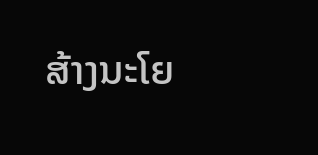ສ້າງນະໂຍ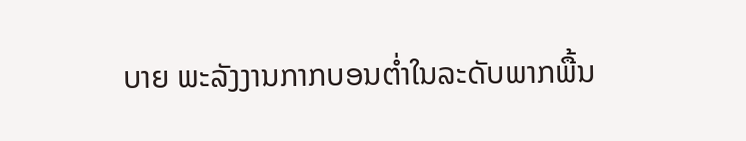ບາຍ ພະລັງງານກາກບອນຕໍ່າໃນລະດັບພາກພື້ນ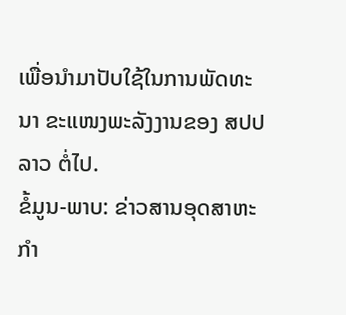ເພື່ອນຳມາປັບໃຊ້ໃນການພັດທະນາ ຂະແໜງພະລັງງານຂອງ ສປປ ລາວ ຕໍ່ໄປ.
ຂໍ້ມູນ-ພາບ: ຂ່າວສານອຸດສາຫະກຳ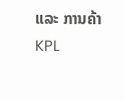ແລະ ການຄ້າ
KPL